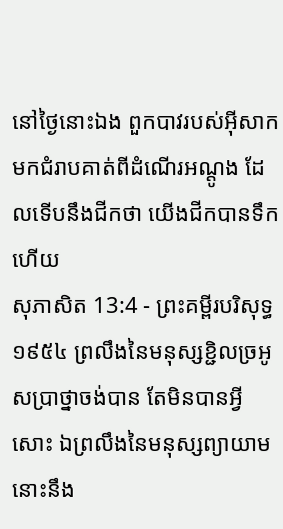នៅថ្ងៃនោះឯង ពួកបាវរបស់អ៊ីសាកមកជំរាបគាត់ពីដំណើរអណ្តូង ដែលទើបនឹងជីកថា យើងជីកបានទឹកហើយ
សុភាសិត 13:4 - ព្រះគម្ពីរបរិសុទ្ធ ១៩៥៤ ព្រលឹងនៃមនុស្សខ្ជិលច្រអូសប្រាថ្នាចង់បាន តែមិនបានអ្វីសោះ ឯព្រលឹងនៃមនុស្សព្យាយាម នោះនឹង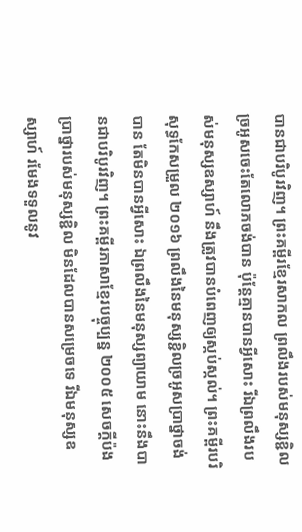បានជាបរិបូរវិញ។ ព្រះគម្ពីរខ្មែរសាកល ព្រលឹងរបស់មនុស្សខ្ជិលច្រអូសចេះតែលោភចង់បាន ប៉ុន្តែគ្មានបានអ្វីសោះ រីឯព្រលឹងរបស់មនុស្សឧស្សាហ៍ នឹងត្រូវបានបំពេញឲ្យស្កប់ស្កល់។ ព្រះគម្ពីរបរិសុទ្ធកែសម្រួល ២០១៦ ព្រលឹងនៃមនុស្សខ្ជិលច្រអូសប្រាថ្នាចង់បាន តែមិនបានអ្វីសោះ ឯព្រលឹងនៃមនុស្សព្យាយាម នោះនឹងបានជាបរិបូរវិញ។ ព្រះគម្ពីរភាសាខ្មែរបច្ចុប្បន្ន ២០០៥ សេចក្ដីប៉ងប្រាថ្នារបស់មនុស្សខ្ជិល មិនដែលបានសម្រេចទេ រីឯមនុស្សឧស្សាហ៍ រមែងទទួលនូវ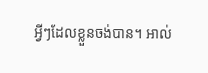អ្វីៗដែលខ្លួនចង់បាន។ អាល់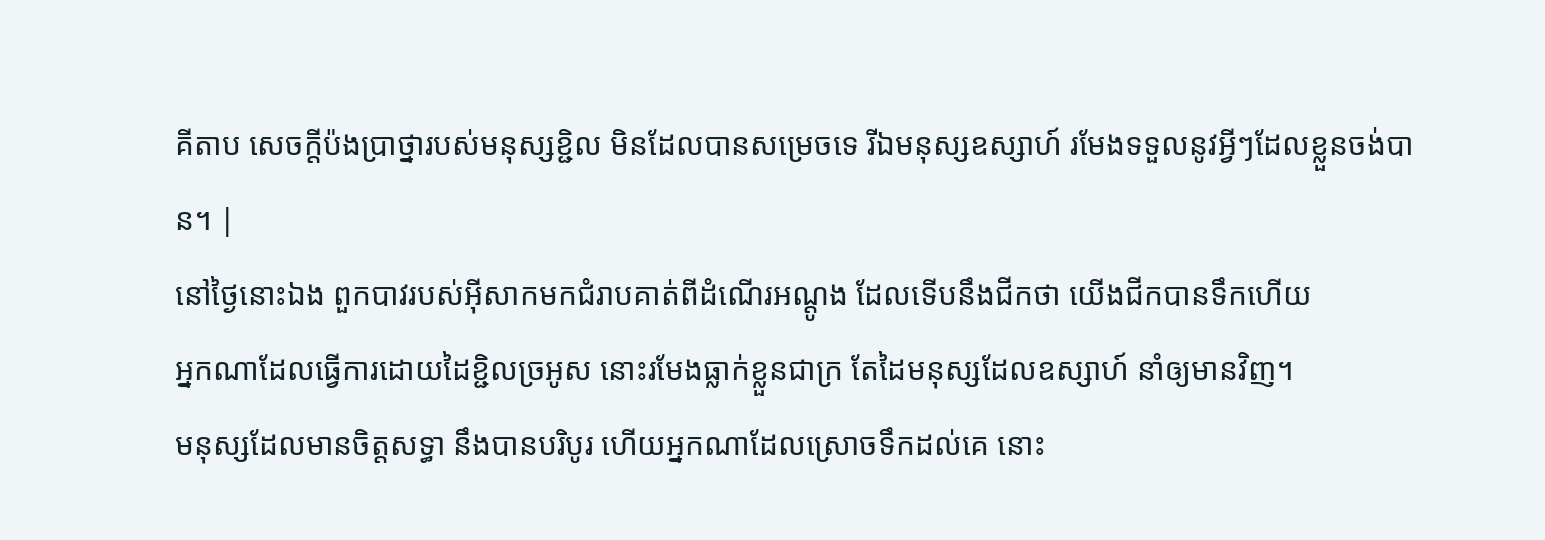គីតាប សេចក្ដីប៉ងប្រាថ្នារបស់មនុស្សខ្ជិល មិនដែលបានសម្រេចទេ រីឯមនុស្សឧស្សាហ៍ រមែងទទួលនូវអ្វីៗដែលខ្លួនចង់បាន។ |
នៅថ្ងៃនោះឯង ពួកបាវរបស់អ៊ីសាកមកជំរាបគាត់ពីដំណើរអណ្តូង ដែលទើបនឹងជីកថា យើងជីកបានទឹកហើយ
អ្នកណាដែលធ្វើការដោយដៃខ្ជិលច្រអូស នោះរមែងធ្លាក់ខ្លួនជាក្រ តែដៃមនុស្សដែលឧស្សាហ៍ នាំឲ្យមានវិញ។
មនុស្សដែលមានចិត្តសទ្ធា នឹងបានបរិបូរ ហើយអ្នកណាដែលស្រោចទឹកដល់គេ នោះ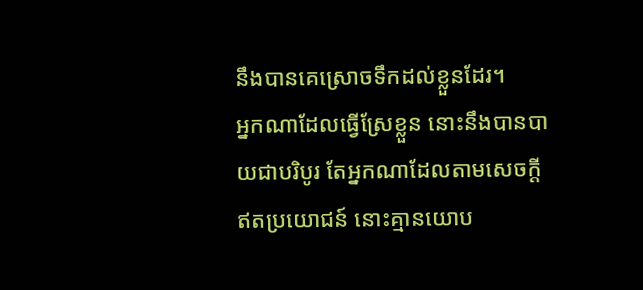នឹងបានគេស្រោចទឹកដល់ខ្លួនដែរ។
អ្នកណាដែលធ្វើស្រែខ្លួន នោះនឹងបានបាយជាបរិបូរ តែអ្នកណាដែលតាមសេចក្ដីឥតប្រយោជន៍ នោះគ្មានយោប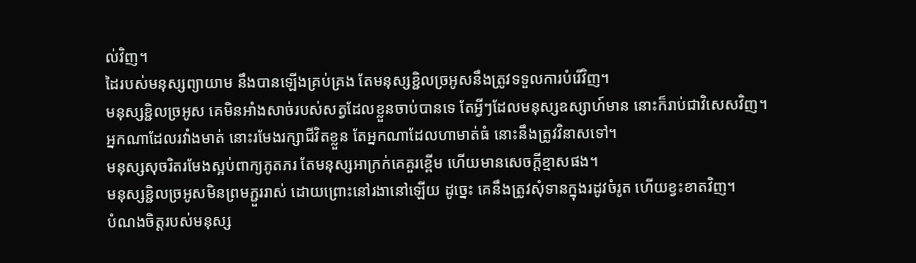ល់វិញ។
ដៃរបស់មនុស្សព្យាយាម នឹងបានឡើងគ្រប់គ្រង តែមនុស្សខ្ជិលច្រអូសនឹងត្រូវទទួលការបំរើវិញ។
មនុស្សខ្ជិលច្រអូស គេមិនអាំងសាច់របស់សត្វដែលខ្លួនចាប់បានទេ តែអ្វីៗដែលមនុស្សឧស្សាហ៍មាន នោះក៏រាប់ជាវិសេសវិញ។
អ្នកណាដែលរវាំងមាត់ នោះរមែងរក្សាជីវិតខ្លួន តែអ្នកណាដែលហាមាត់ធំ នោះនឹងត្រូវវិនាសទៅ។
មនុស្សសុចរិតរមែងស្អប់ពាក្យភូតភរ តែមនុស្សអាក្រក់គេគួរខ្ពើម ហើយមានសេចក្ដីខ្មាសផង។
មនុស្សខ្ជិលច្រអូសមិនព្រមភ្ជួររាស់ ដោយព្រោះនៅរងានៅឡើយ ដូច្នេះ គេនឹងត្រូវសុំទានក្នុងរដូវចំរូត ហើយខ្វះខាតវិញ។
បំណងចិត្តរបស់មនុស្ស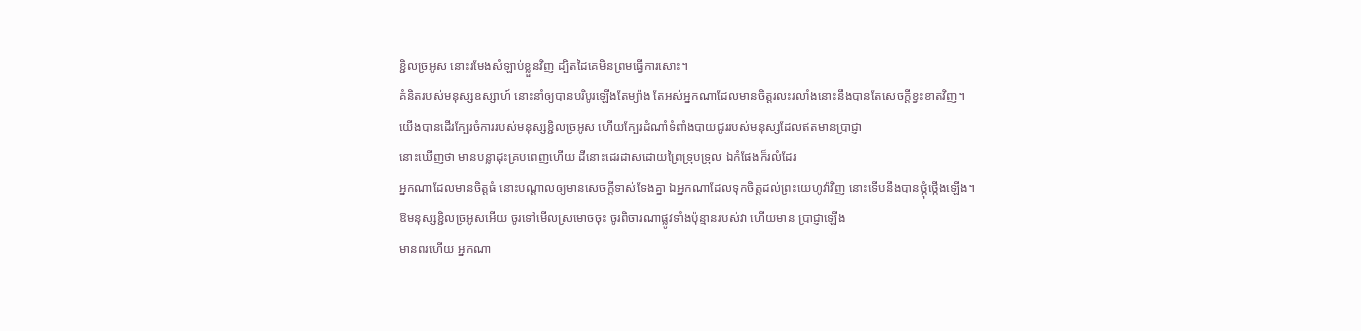ខ្ជិលច្រអូស នោះរមែងសំឡាប់ខ្លួនវិញ ដ្បិតដៃគេមិនព្រមធ្វើការសោះ។
គំនិតរបស់មនុស្សឧស្សាហ៍ នោះនាំឲ្យបានបរិបូរឡើងតែម្យ៉ាង តែអស់អ្នកណាដែលមានចិត្តរលះរលាំងនោះនឹងបានតែសេចក្ដីខ្វះខាតវិញ។
យើងបានដើរក្បែរចំការរបស់មនុស្សខ្ជិលច្រអូស ហើយក្បែរដំណាំទំពាំងបាយជូររបស់មនុស្សដែលឥតមានប្រាជ្ញា
នោះឃើញថា មានបន្លាដុះគ្របពេញហើយ ដីនោះដេរដាសដោយព្រៃទ្រុបទ្រុល ឯកំផែងក៏រលំដែរ
អ្នកណាដែលមានចិត្តធំ នោះបណ្តាលឲ្យមានសេចក្ដីទាស់ទែងគ្នា ឯអ្នកណាដែលទុកចិត្តដល់ព្រះយេហូវ៉ាវិញ នោះទើបនឹងបានថ្កុំថ្កើងឡើង។
ឱមនុស្សខ្ជិលច្រអូសអើយ ចូរទៅមើលស្រមោចចុះ ចូរពិចារណាផ្លូវទាំងប៉ុន្មានរបស់វា ហើយមាន ប្រាជ្ញាឡើង
មានពរហើយ អ្នកណា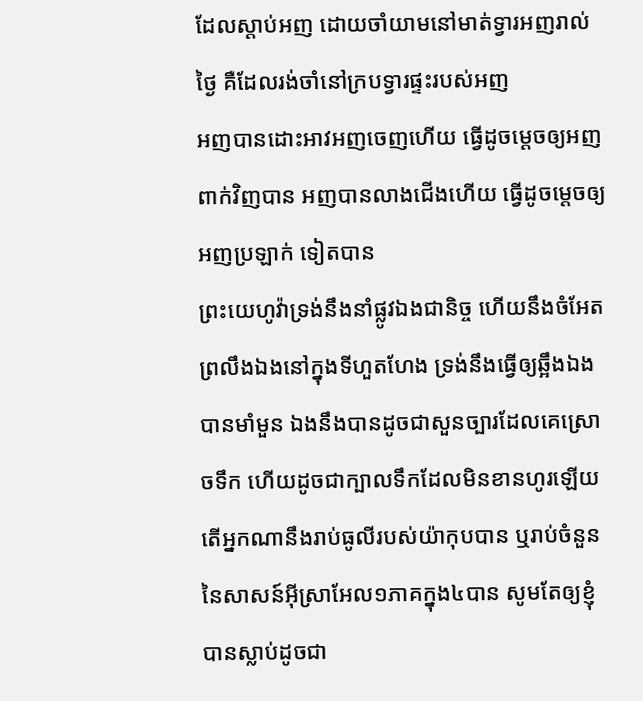ដែលស្តាប់អញ ដោយចាំយាមនៅមាត់ទ្វារអញរាល់ថ្ងៃ គឺដែលរង់ចាំនៅក្របទ្វារផ្ទះរបស់អញ
អញបានដោះអាវអញចេញហើយ ធ្វើដូចម្តេចឲ្យអញ ពាក់វិញបាន អញបានលាងជើងហើយ ធ្វើដូចម្តេចឲ្យអញប្រឡាក់ ទៀតបាន
ព្រះយេហូវ៉ាទ្រង់នឹងនាំផ្លូវឯងជានិច្ច ហើយនឹងចំអែតព្រលឹងឯងនៅក្នុងទីហួតហែង ទ្រង់នឹងធ្វើឲ្យឆ្អឹងឯងបានមាំមួន ឯងនឹងបានដូចជាសួនច្បារដែលគេស្រោចទឹក ហើយដូចជាក្បាលទឹកដែលមិនខានហូរឡើយ
តើអ្នកណានឹងរាប់ធូលីរបស់យ៉ាកុបបាន ឬរាប់ចំនួននៃសាសន៍អ៊ីស្រាអែល១ភាគក្នុង៤បាន សូមតែឲ្យខ្ញុំបានស្លាប់ដូចជា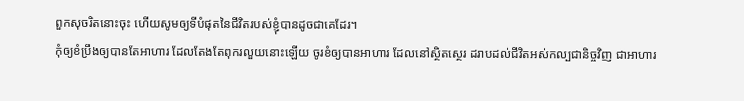ពួកសុចរិតនោះចុះ ហើយសូមឲ្យទីបំផុតនៃជីវិតរបស់ខ្ញុំបានដូចជាគេដែរ។
កុំឲ្យខំប្រឹងឲ្យបានតែអាហារ ដែលតែងតែពុករលួយនោះឡើយ ចូរខំឲ្យបានអាហារ ដែលនៅស្ថិតស្ថេរ ដរាបដល់ជីវិតអស់កល្បជានិច្ចវិញ ជាអាហារ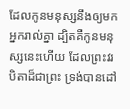ដែលកូនមនុស្សនឹងឲ្យមកអ្នករាល់គ្នា ដ្បិតគឺកូនមនុស្សនេះហើយ ដែលព្រះវរបិតាដ៏ជាព្រះ ទ្រង់បានដៅ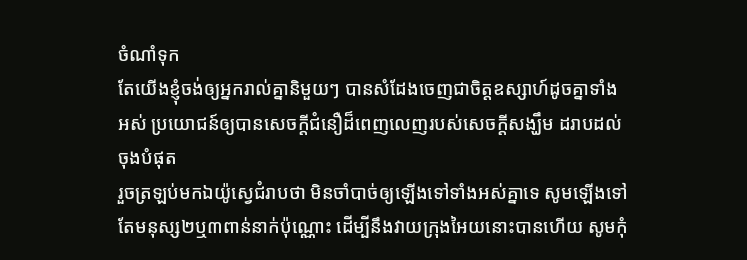ចំណាំទុក
តែយើងខ្ញុំចង់ឲ្យអ្នករាល់គ្នានិមួយៗ បានសំដែងចេញជាចិត្តឧស្សាហ៍ដូចគ្នាទាំងអស់ ប្រយោជន៍ឲ្យបានសេចក្ដីជំនឿដ៏ពេញលេញរបស់សេចក្ដីសង្ឃឹម ដរាបដល់ចុងបំផុត
រួចត្រឡប់មកឯយ៉ូស្វេជំរាបថា មិនចាំបាច់ឲ្យឡើងទៅទាំងអស់គ្នាទេ សូមឡើងទៅតែមនុស្ស២ឬ៣ពាន់នាក់ប៉ុណ្ណោះ ដើម្បីនឹងវាយក្រុងអៃយនោះបានហើយ សូមកុំ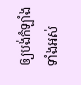ឲ្យបង់កំឡាំងទាំងអស់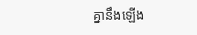គ្នានឹងឡើង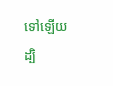ទៅឡើយ ដ្បិ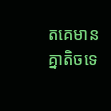តគេមានគ្នាតិចទេ